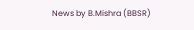News by B.Mishra (BBSR)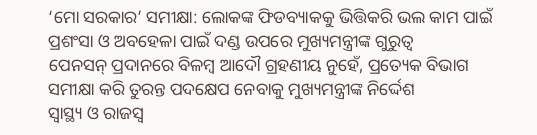‘ମୋ ସରକାର’ ସମୀକ୍ଷା: ଲୋକଙ୍କ ଫିଡବ୍ୟାକକୁ ଭିତ୍ତିକରି ଭଲ କାମ ପାଇଁ ପ୍ରଶଂସା ଓ ଅବହେଳା ପାଇଁ ଦଣ୍ଡ ଉପରେ ମୁଖ୍ୟମନ୍ତ୍ରୀଙ୍କ ଗୁରୁତ୍ୱ
ପେନସନ୍ ପ୍ରଦାନରେ ବିଳମ୍ବ ଆଦୌ ଗ୍ରହଣୀୟ ନୁହେଁ, ପ୍ରତ୍ୟେକ ବିଭାଗ ସମୀକ୍ଷା କରି ତୁରନ୍ତ ପଦକ୍ଷେପ ନେବାକୁ ମୁଖ୍ୟମନ୍ତ୍ରୀଙ୍କ ନିର୍ଦ୍ଦେଶ
ସ୍ୱାସ୍ଥ୍ୟ ଓ ରାଜସ୍ୱ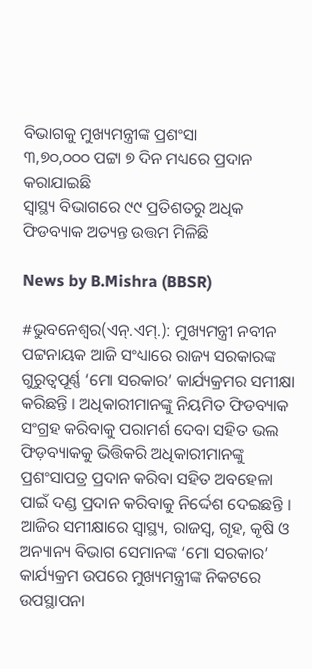ବିଭାଗକୁ ମୁଖ୍ୟମନ୍ତ୍ରୀଙ୍କ ପ୍ରଶଂସା
୩,୭୦,୦୦୦ ପଟ୍ଟା ୭ ଦିନ ମଧ୍ୟରେ ପ୍ରଦାନ କରାଯାଇଛି
ସ୍ୱାସ୍ଥ୍ୟ ବିଭାଗରେ ୯୯ ପ୍ରତିଶତରୁ ଅଧିକ ଫିଡବ୍ୟାକ ଅତ୍ୟନ୍ତ ଉତ୍ତମ ମିଳିଛି

News by B.Mishra (BBSR)

#ଭୁବନେଶ୍ୱର(ଏନ୍‌.ଏମ୍‌.): ମୁଖ୍ୟମନ୍ତ୍ରୀ ନବୀନ ପଟ୍ଟନାୟକ ଆଜି ସଂଧ୍ୟାରେ ରାଜ୍ୟ ସରକାରଙ୍କ ଗୁରୁତ୍ୱପୂର୍ଣ୍ଣ ‘ମୋ ସରକାର’ କାର୍ଯ୍ୟକ୍ରମର ସମୀକ୍ଷା କରିଛନ୍ତି । ଅଧିକାରୀମାନଙ୍କୁ ନିୟମିତ ଫିଡବ୍ୟାକ ସଂଗ୍ରହ କରିବାକୁ ପରାମର୍ଶ ଦେବା ସହିତ ଭଲ ଫିଡ଼ବ୍ୟାକକୁ ଭିତ୍ତିକରି ଅଧିକାରୀମାନଙ୍କୁ ପ୍ରଶଂସାପତ୍ର ପ୍ରଦାନ କରିବା ସହିତ ଅବହେଳା ପାଇଁ ଦଣ୍ଡ ପ୍ରଦାନ କରିବାକୁ ନିର୍ଦ୍ଦେଶ ଦେଇଛନ୍ତି । ଆଜିର ସମୀକ୍ଷାରେ ସ୍ୱାସ୍ଥ୍ୟ, ରାଜସ୍ୱ, ଗୃହ, କୃଷି ଓ ଅନ୍ୟାନ୍ୟ ବିଭାଗ ସେମାନଙ୍କ ‘ମୋ ସରକାର’ କାର୍ଯ୍ୟକ୍ରମ ଉପରେ ମୁଖ୍ୟମନ୍ତ୍ରୀଙ୍କ ନିକଟରେ ଉପସ୍ଥାପନା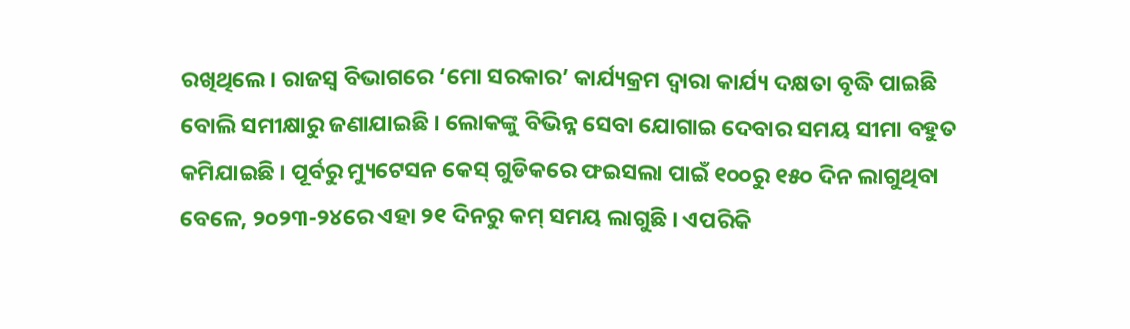ରଖିଥିଲେ । ରାଜସ୍ୱ ବିଭାଗରେ ‘ମୋ ସରକାର’ କାର୍ଯ୍ୟକ୍ରମ ଦ୍ୱାରା କାର୍ଯ୍ୟ ଦକ୍ଷତା ବୃଦ୍ଧି ପାଇଛି ବୋଲି ସମୀକ୍ଷାରୁ ଜଣାଯାଇଛି । ଲୋକଙ୍କୁ ବିଭିନ୍ନ ସେବା ଯୋଗାଇ ଦେବାର ସମୟ ସୀମା ବହୁତ କମିଯାଇଛି । ପୂର୍ବରୁ ମ୍ୟୁଟେସନ କେସ୍ ଗୁଡିକରେ ଫଇସଲା ପାଇଁ ୧୦୦ରୁ ୧୫୦ ଦିନ ଲାଗୁଥିବା ବେଳେ, ୨୦୨୩-୨୪ରେ ଏହା ୨୧ ଦିନରୁ କମ୍ ସମୟ ଲାଗୁଛି । ଏପରିକି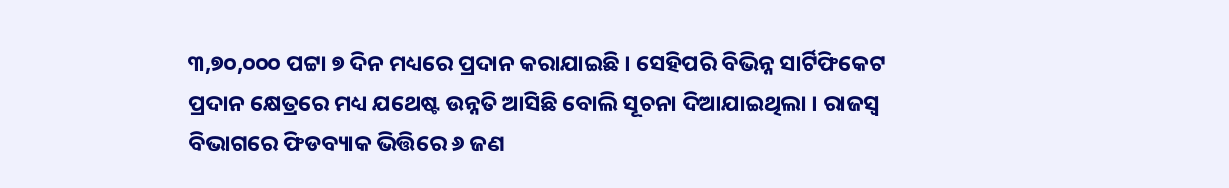୩,୭୦,୦୦୦ ପଟ୍ଟା ୭ ଦିନ ମଧ୍ୟରେ ପ୍ରଦାନ କରାଯାଇଛି । ସେହିପରି ବିଭିନ୍ନ ସାର୍ଟିଫିକେଟ ପ୍ରଦାନ କ୍ଷେତ୍ରରେ ମଧ୍ୟ ଯଥେଷ୍ଟ ଉନ୍ନତି ଆସିଛି ବୋଲି ସୂଚନା ଦିଆଯାଇଥିଲା । ରାଜସ୍ୱ ବିଭାଗରେ ଫିଡବ୍ୟାକ ଭିତ୍ତିରେ ୬ ଜଣ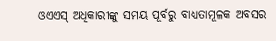ଓଏଏସ୍ ଅଧିକାରୀଙ୍କୁ ସମୟ ପୂର୍ବରୁ ବାଧ୍ୟତାମୂଳକ ଅବସର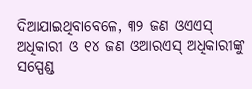ଦିଆଯାଇଥିବାବେଳେ, ୩୨ ଜଣ ଓଏଏସ୍ ଅଧିକାରୀ ଓ ୧୪ ଜଣ ଓଆରଏସ୍ ଅଧିକାରୀଙ୍କୁ ସସ୍ପେଣ୍ଡ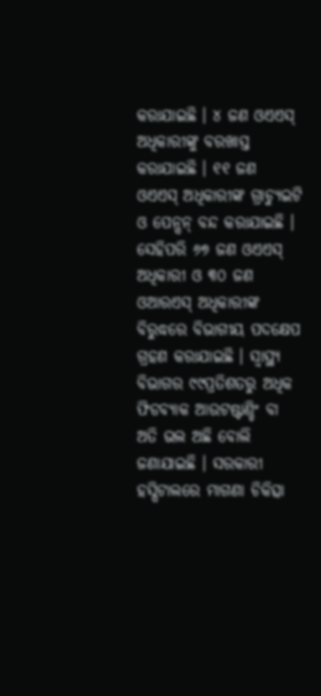କରାଯାଇଛି । ୪ ଜଣ ଓଏଏସ୍ ଅଧିକାରୀଙ୍କୁ ବରଖାସ୍ତ କରାଯାଇଛି । ୧୧ ଜଣ ଓଏଏସ୍ ଅଧିକାରୀଙ୍କ ଗ୍ରାଚ୍ୟୁଇଟି ଓ ପେନ୍ସନ୍ ବନ୍ଦ କରାଯାଇଛି । ସେହିପରି ୬୭ ଜଣ ଓଏଏସ୍ ଅଧିକାରୀ ଓ ୩୦ ଜଣ ଓଆରଏସ୍ ଅଧିକାରୀଙ୍କ ବିରୁଦ୍ଧରେ ବିଭାଗୀୟ ପଦକ୍ଷେପ ଗ୍ରହଣ କରାଯାଇଛି । ସ୍ୱାସ୍ଥ୍ୟ ବିଭାଗର ୯୯ପ୍ରତିଶତରୁ ଅଧିକ ଫିଡବ୍ୟାକ ଆଉଟଷ୍ଟାଣ୍ଡିଂ ବା ଅତି ଭଲ ଅଛି ବୋଲି ଜଣାଯାଇଛି । ସରକାରୀ ହସ୍ପିଟାଲରେ ମାଗଣା ଚିକିତ୍ସା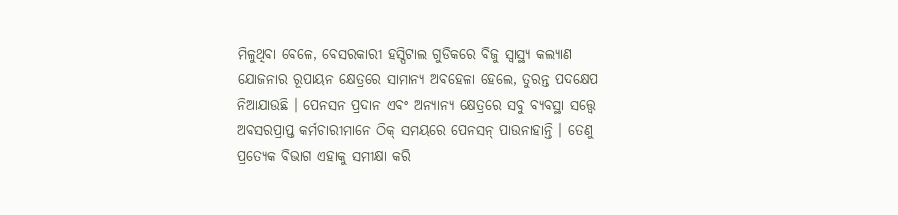ମିଳୁଥିବା ବେଳେ, ବେସରକାରୀ ହସ୍ପିଟାଲ ଗୁଡିକରେ ବିଜୁ ସ୍ୱାସ୍ଥ୍ୟ କଲ୍ୟାଣ ଯୋଜନାର ରୂପାୟନ କ୍ଷେତ୍ରରେ ସାମାନ୍ୟ ଅବହେଳା ହେଲେ, ତୁରନ୍ତ ପଦକ୍ଷେପ ନିଆଯାଉଛି । ପେନସନ ପ୍ରଦାନ ଏବଂ ଅନ୍ୟାନ୍ୟ କ୍ଷେତ୍ରରେ ସବୁ ବ୍ୟବସ୍ଥା ସତ୍ତ୍ୱେ ଅବସରପ୍ରାପ୍ତ କର୍ମଚାରୀମାନେ ଠିକ୍ ସମୟରେ ପେନସନ୍ ପାଉନାହାନ୍ତି । ତେଣୁ ପ୍ରତ୍ୟେକ ବିଭାଗ ଏହାକୁ ସମୀକ୍ଷା କରି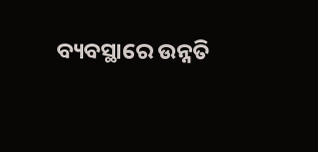ବ୍ୟବସ୍ଥାରେ ଉନ୍ନତି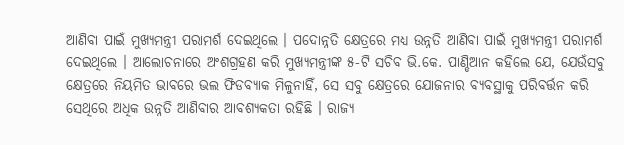ଆଣିବା ପାଇଁ ମୁଖ୍ୟମନ୍ତ୍ରୀ ପରାମର୍ଶ ଦେଇଥିଲେ । ପଦୋନ୍ନତି କ୍ଷେତ୍ରରେ ମଧ୍ୟ ଉନ୍ନତି ଆଣିବା ପାଇଁ ମୁଖ୍ୟମନ୍ତ୍ରୀ ପରାମର୍ଶ ଦେଇଥିଲେ । ଆଲୋଚନାରେ ଅଂଶଗ୍ରହଣ କରି ମୁଖ୍ୟମନ୍ତ୍ରୀଙ୍କ ୫-ଟି ସଚିବ ଭି.କେ. ପାଣ୍ଡିଆନ କହିଲେ ଯେ, ଯେଉଁସବୁ କ୍ଷେତ୍ରରେ ନିୟମିତ ଭାବରେ ଭଲ ଫିଡବ୍ୟାକ ମିଳୁନାହିଁ, ସେ ସବୁ କ୍ଷେତ୍ରରେ ଯୋଜନାର ବ୍ୟବସ୍ଥାକୁ ପରିବର୍ତ୍ତନ କରି ସେଥିରେ ଅଧିକ ଉନ୍ନତି ଆଣିବାର ଆବଶ୍ୟକତା ରହିଛି । ରାଜ୍ୟ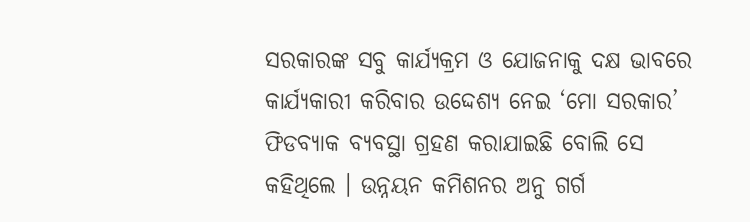ସରକାରଙ୍କ ସବୁ କାର୍ଯ୍ୟକ୍ରମ ଓ ଯୋଜନାକୁ ଦକ୍ଷ ଭାବରେ କାର୍ଯ୍ୟକାରୀ କରିବାର ଉଦ୍ଦେଶ୍ୟ ନେଇ ‘ମୋ ସରକାର’ ଫିଡବ୍ୟାକ ବ୍ୟବସ୍ଥା ଗ୍ରହଣ କରାଯାଇଛି ବୋଲି ସେ କହିଥିଲେ । ଉନ୍ନୟନ କମିଶନର ଅନୁ ଗର୍ଗ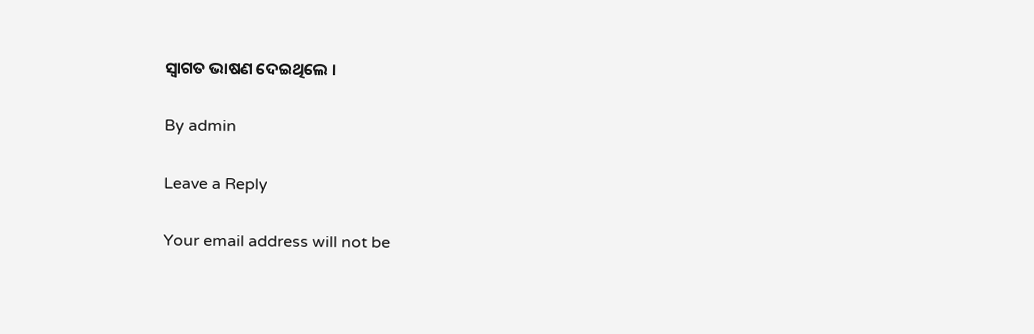ସ୍ୱାଗତ ଭାଷଣ ଦେଇଥିଲେ ।

By admin

Leave a Reply

Your email address will not be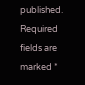published. Required fields are marked *